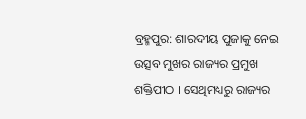ବ୍ରହ୍ମପୁର: ଶାରଦୀୟ ପୁଜାକୁ ନେଇ ଉତ୍ସବ ମୁଖର ରାଜ୍ୟର ପ୍ରମୁଖ ଶକ୍ତିପୀଠ । ସେଥିମଧ୍ୟରୁ ରାଜ୍ୟର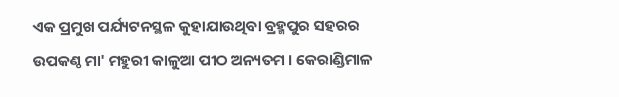ଏକ ପ୍ରମୁଖ ପର୍ଯ୍ୟଟନସ୍ଥଳ କୁହାଯାଉଥିବା ବ୍ରହ୍ମପୁର ସହରର ଉପକଣ୍ଠ ମା' ମହୁରୀ କାଳୁଆ ପୀଠ ଅନ୍ୟତମ । କେରାଣ୍ଡିମାଳ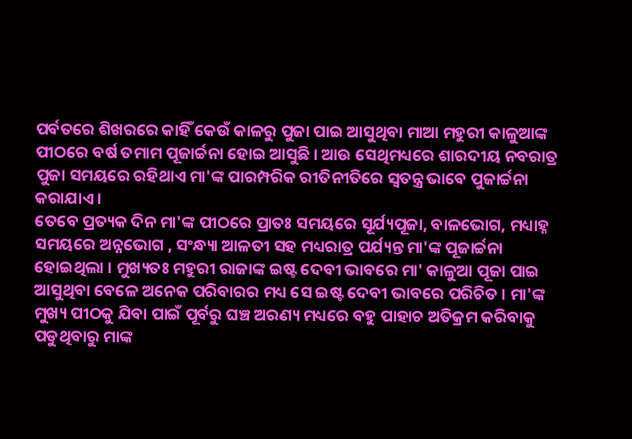ପର୍ବତରେ ଶିଖରରେ କାହିଁ କେଉଁ କାଳରୁ ପୁଜା ପାଇ ଆସୁଥିବା ମାଆ ମହୁରୀ କାଳୁଆଙ୍କ ପୀଠରେ ବର୍ଷ ତମାମ ପୂଜାର୍ଚ୍ଚନା ହୋଇ ଆସୁଛି । ଆଉ ସେଥିମଧ୍ୟରେ ଶାରଦୀୟ ନବରାତ୍ର ପୁଜା ସମୟରେ ରହିଥାଏ ମା'ଙ୍କ ପାରମ୍ପରିକ ରୀତିନୀତିରେ ସ୍ବତନ୍ତ୍ର ଭାବେ ପୁଜାର୍ଚ୍ଚନା କରାଯାଏ ।
ତେବେ ପ୍ରତ୍ୟକ ଦିନ ମା'ଙ୍କ ପୀଠରେ ପ୍ରାତଃ ସମୟରେ ସୂର୍ଯ୍ୟପୂଜା, ବାଳଭୋଗ, ମଧ୍ୟାହ୍ନ ସମୟରେ ଅନ୍ନଭୋଗ , ସଂନ୍ଧ୍ୟା ଆଳତୀ ସହ ମଧ୍ୟରାତ୍ର ପର୍ଯ୍ୟନ୍ତ ମା'ଙ୍କ ପୂଜାର୍ଚ୍ଚନା ହୋଇଥିଲା । ମୁଖ୍ୟତଃ ମହୁରୀ ରାଜାଙ୍କ ଇଷ୍ଟ ଦେବୀ ଭାବରେ ମା' କାଳୁଆ ପୂଜା ପାଇ ଆସୁଥିବା ବେଳେ ଅନେକ ପରିବାରର ମଧ୍ୟ ସେ ଇଷ୍ଟ ଦେବୀ ଭାବରେ ପରିଚିତ । ମା'ଙ୍କ ମୁଖ୍ୟ ପୀଠକୁ ଯିବା ପାଇଁ ପୂର୍ବରୁ ଘଞ୍ଚ ଅରଣ୍ୟ ମଧ୍ୟରେ ବହୁ ପାହାଚ ଅତିକ୍ରମ କରିବାକୁ ପଡୁଥିବାରୁ ମାଙ୍କ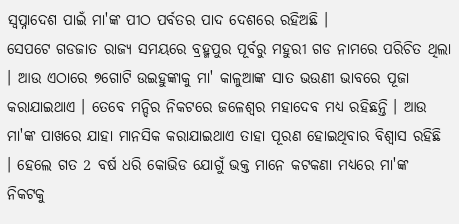ସ୍ବପ୍ନାଦେଶ ପାଇଁ ମା'ଙ୍କ ପୀଠ ପର୍ବତର ପାଦ ଦେଶରେ ରହିଅଛି ।
ସେପଟେ ଗଡଜାତ ରାଜ୍ୟ ସମୟରେ ବ୍ରହ୍ମପୁର ପୂର୍ବରୁ ମହୁରୀ ଗଡ ନାମରେ ପରିଚିତ ଥିଲା । ଆଉ ଏଠାରେ ୭ଗୋଟି ଉଇହୁଙ୍କାକୁ ମା' କାଳୁଆଙ୍କ ସାତ ଭଉଣୀ ଭାବରେ ପୂଜା କରାଯାଇଥାଏ । ତେବେ ମନ୍ଦିର ନିକଟରେ ଜଳେଶ୍ବର ମହାଦେବ ମଧ୍ୟ ରହିଛନ୍ତି । ଆଉ ମା'ଙ୍କ ପାଖରେ ଯାହା ମାନସିକ କରାଯାଇଥାଏ ତାହା ପୂରଣ ହୋଇଥିବାର ବିଶ୍ବାସ ରହିଛି । ହେଲେ ଗତ 2 ବର୍ଷ ଧରି କୋଭିଡ ଯୋଗୁଁ ଭକ୍ତ ମାନେ କଟକଣା ମଧ୍ୟରେ ମା'ଙ୍କ ନିକଟକୁ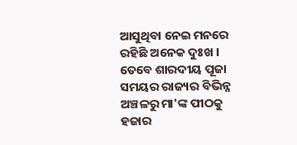ଆସୁଥିବା ନେଇ ମନରେ ରହିଛି ଅନେକ ଦୁଃଖ ।
ତେବେ ଶାରଦୀୟ ପୂଜା ସମୟର ରାଜ୍ୟର ବିଭିନ୍ନ ଅଞ୍ଚଳରୁ ମା'ଙ୍କ ପୀଠକୁ ହଜାର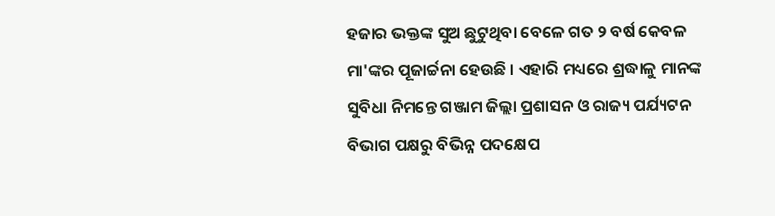ହଜାର ଭକ୍ତଙ୍କ ସୁଅ ଛୁଟୁଥିବା ବେଳେ ଗତ ୨ ବର୍ଷ କେବଳ ମା'ଙ୍କର ପୂଜାର୍ଚ୍ଚନା ହେଉଛି । ଏହାରି ମଧ୍ୟରେ ଶ୍ରଦ୍ଧାଳୁ ମାନଙ୍କ ସୁବିଧା ନିମନ୍ତେ ଗଞ୍ଜାମ ଜିଲ୍ଲା ପ୍ରଶାସନ ଓ ରାଜ୍ୟ ପର୍ଯ୍ୟଟନ ବିଭାଗ ପକ୍ଷରୁ ବିଭିନ୍ନ ପଦକ୍ଷେପ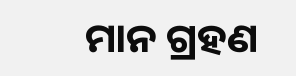ମାନ ଗ୍ରହଣ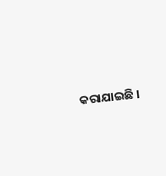କରାଯାଇଛି ।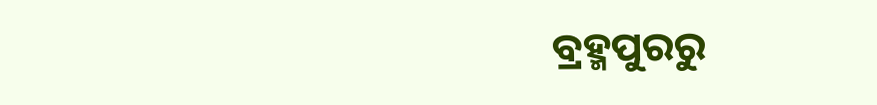ବ୍ରହ୍ମପୁରରୁ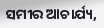ସମୀର ଆଚାର୍ଯ୍ୟ,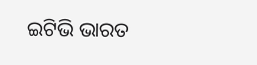ଇଟିଭି ଭାରତ